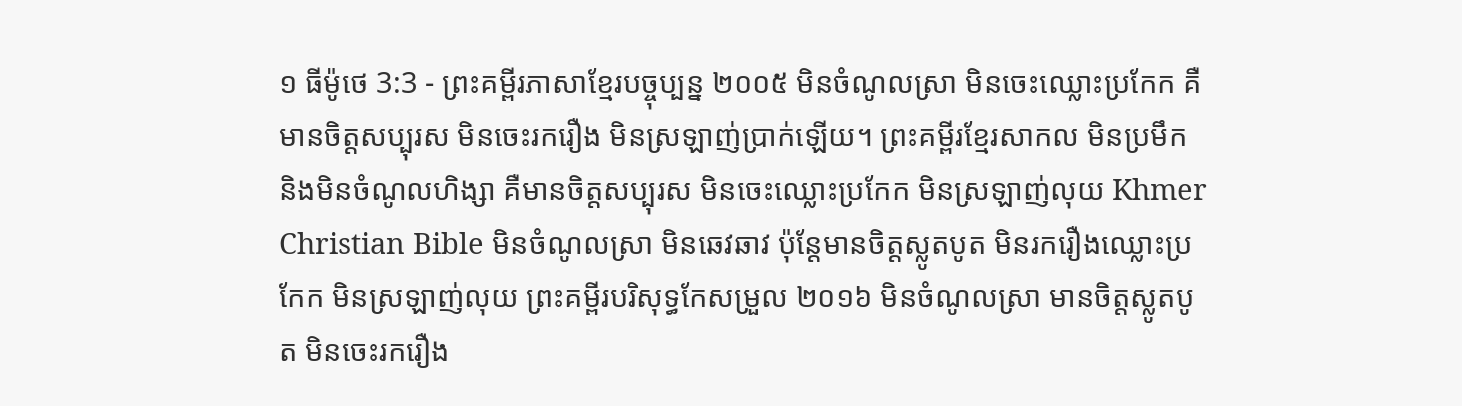១ ធីម៉ូថេ 3:3 - ព្រះគម្ពីរភាសាខ្មែរបច្ចុប្បន្ន ២០០៥ មិនចំណូលស្រា មិនចេះឈ្លោះប្រកែក គឺមានចិត្តសប្បុរស មិនចេះរករឿង មិនស្រឡាញ់ប្រាក់ឡើយ។ ព្រះគម្ពីរខ្មែរសាកល មិនប្រមឹក និងមិនចំណូលហិង្សា គឺមានចិត្តសប្បុរស មិនចេះឈ្លោះប្រកែក មិនស្រឡាញ់លុយ Khmer Christian Bible មិនចំណូលស្រា មិនឆេវឆាវ ប៉ុន្ដែមានចិត្ដស្លូតបូត មិនរករឿងឈ្លោះប្រកែក មិនស្រឡាញ់លុយ ព្រះគម្ពីរបរិសុទ្ធកែសម្រួល ២០១៦ មិនចំណូលស្រា មានចិត្តស្លូតបូត មិនចេះរករឿង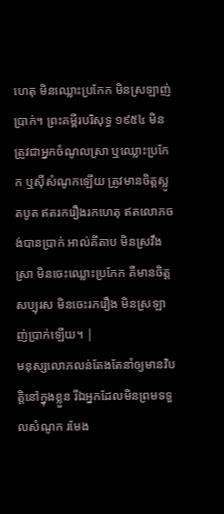ហេតុ មិនឈ្លោះប្រកែក មិនស្រឡាញ់ប្រាក់។ ព្រះគម្ពីរបរិសុទ្ធ ១៩៥៤ មិនត្រូវជាអ្នកចំណូលស្រា ឬឈ្លោះប្រកែក ឬស៊ីសំណូកឡើយ ត្រូវមានចិត្តស្លូតបូត ឥតរករឿងរកហេតុ ឥតលោភចង់បានប្រាក់ អាល់គីតាប មិនស្រវឹងស្រា មិនចេះឈ្លោះប្រកែក គឺមានចិត្ដសប្បុរស មិនចេះរករឿង មិនស្រឡាញ់ប្រាក់ឡើយ។ |
មនុស្សលោភលន់តែងតែនាំឲ្យមានវិបត្តិនៅក្នុងខ្លួន រីឯអ្នកដែលមិនព្រមទទួលសំណូក រមែង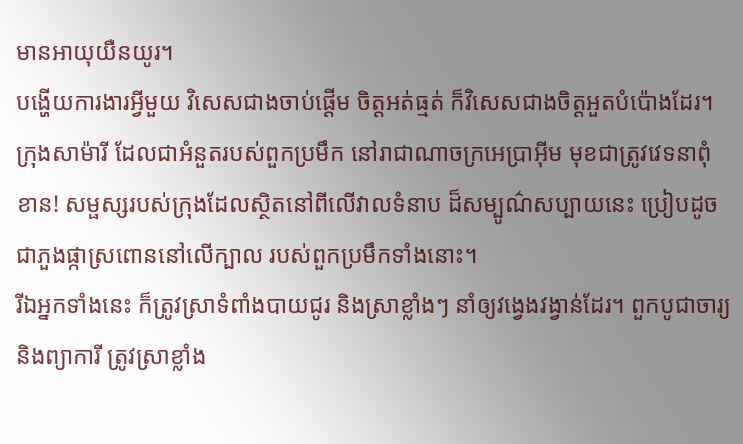មានអាយុយឺនយូរ។
បង្ហើយការងារអ្វីមួយ វិសេសជាងចាប់ផ្ដើម ចិត្តអត់ធ្មត់ ក៏វិសេសជាងចិត្តអួតបំប៉ោងដែរ។
ក្រុងសាម៉ារី ដែលជាអំនួតរបស់ពួកប្រមឹក នៅរាជាណាចក្រអេប្រាអ៊ីម មុខជាត្រូវវេទនាពុំខាន! សម្ផស្សរបស់ក្រុងដែលស្ថិតនៅពីលើវាលទំនាប ដ៏សម្បូណ៌សប្បាយនេះ ប្រៀបដូចជាភួងផ្កាស្រពោននៅលើក្បាល របស់ពួកប្រមឹកទាំងនោះ។
រីឯអ្នកទាំងនេះ ក៏ត្រូវស្រាទំពាំងបាយជូរ និងស្រាខ្លាំងៗ នាំឲ្យវង្វេងវង្វាន់ដែរ។ ពួកបូជាចារ្យ និងព្យាការី ត្រូវស្រាខ្លាំង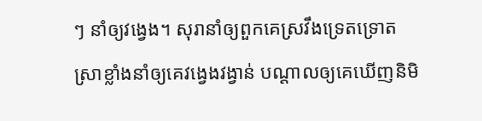ៗ នាំឲ្យវង្វេង។ សុរានាំឲ្យពួកគេស្រវឹងទ្រេតទ្រោត ស្រាខ្លាំងនាំឲ្យគេវង្វេងវង្វាន់ បណ្ដាលឲ្យគេឃើញនិមិ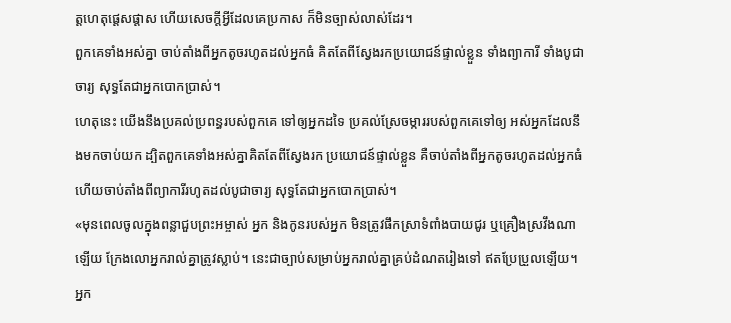ត្តហេតុផ្តេសផ្តាស ហើយសេចក្ដីអ្វីដែលគេប្រកាស ក៏មិនច្បាស់លាស់ដែរ។
ពួកគេទាំងអស់គ្នា ចាប់តាំងពីអ្នកតូចរហូតដល់អ្នកធំ គិតតែពីស្វែងរកប្រយោជន៍ផ្ទាល់ខ្លួន ទាំងព្យាការី ទាំងបូជាចារ្យ សុទ្ធតែជាអ្នកបោកប្រាស់។
ហេតុនេះ យើងនឹងប្រគល់ប្រពន្ធរបស់ពួកគេ ទៅឲ្យអ្នកដទៃ ប្រគល់ស្រែចម្ការរបស់ពួកគេទៅឲ្យ អស់អ្នកដែលនឹងមកចាប់យក ដ្បិតពួកគេទាំងអស់គ្នាគិតតែពីស្វែងរក ប្រយោជន៍ផ្ទាល់ខ្លួន គឺចាប់តាំងពីអ្នកតូចរហូតដល់អ្នកធំ ហើយចាប់តាំងពីព្យាការីរហូតដល់បូជាចារ្យ សុទ្ធតែជាអ្នកបោកប្រាស់។
«មុនពេលចូលក្នុងពន្លាជួបព្រះអម្ចាស់ អ្នក និងកូនរបស់អ្នក មិនត្រូវផឹកស្រាទំពាំងបាយជូរ ឬគ្រឿងស្រវឹងណាឡើយ ក្រែងលោអ្នករាល់គ្នាត្រូវស្លាប់។ នេះជាច្បាប់សម្រាប់អ្នករាល់គ្នាគ្រប់ដំណតរៀងទៅ ឥតប្រែប្រួលឡើយ។
អ្នក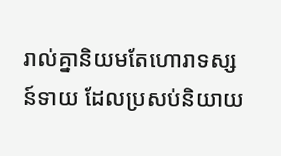រាល់គ្នានិយមតែហោរាទស្សន៍ទាយ ដែលប្រសប់និយាយ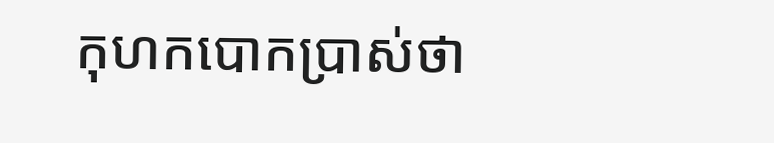កុហកបោកប្រាស់ថា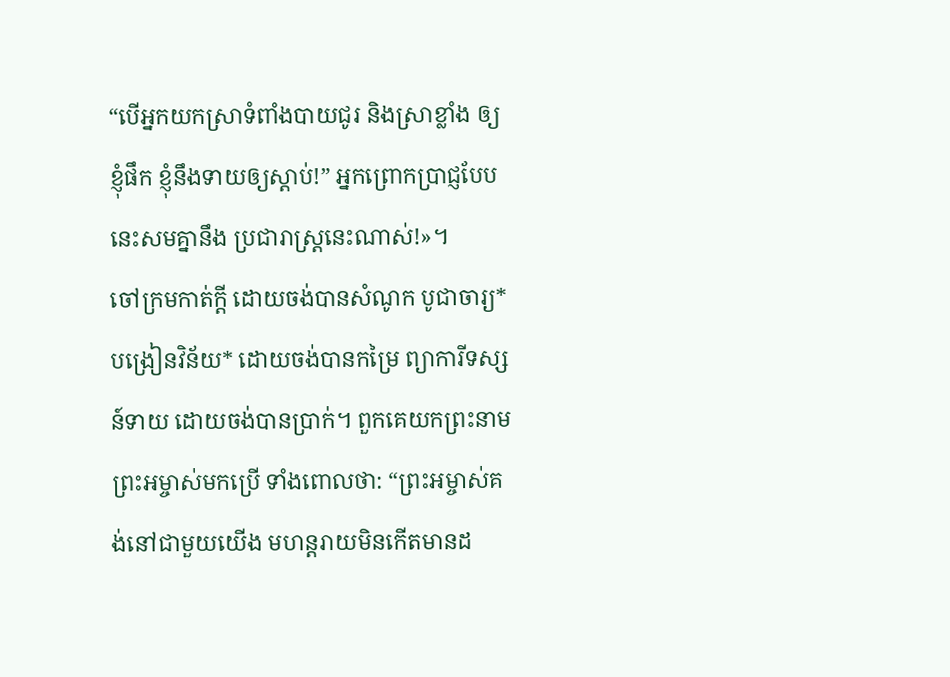“បើអ្នកយកស្រាទំពាំងបាយជូរ និងស្រាខ្លាំង ឲ្យខ្ញុំផឹក ខ្ញុំនឹងទាយឲ្យស្ដាប់!” អ្នកព្រោកប្រាជ្ញបែបនេះសមគ្នានឹង ប្រជារាស្ត្រនេះណាស់!»។
ចៅក្រមកាត់ក្ដី ដោយចង់បានសំណូក បូជាចារ្យ*បង្រៀនវិន័យ* ដោយចង់បានកម្រៃ ព្យាការីទស្សន៍ទាយ ដោយចង់បានប្រាក់។ ពួកគេយកព្រះនាមព្រះអម្ចាស់មកប្រើ ទាំងពោលថា: “ព្រះអម្ចាស់គង់នៅជាមួយយើង មហន្តរាយមិនកើតមានដ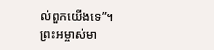ល់ពួកយើងទេ”។
ព្រះអម្ចាស់មា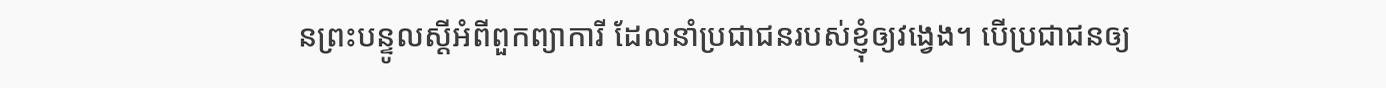នព្រះបន្ទូលស្ដីអំពីពួកព្យាការី ដែលនាំប្រជាជនរបស់ខ្ញុំឲ្យវង្វេង។ បើប្រជាជនឲ្យ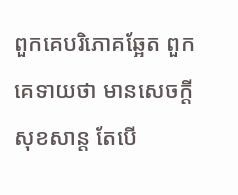ពួកគេបរិភោគឆ្អែត ពួកគេទាយថា មានសេចក្ដីសុខសាន្ត តែបើ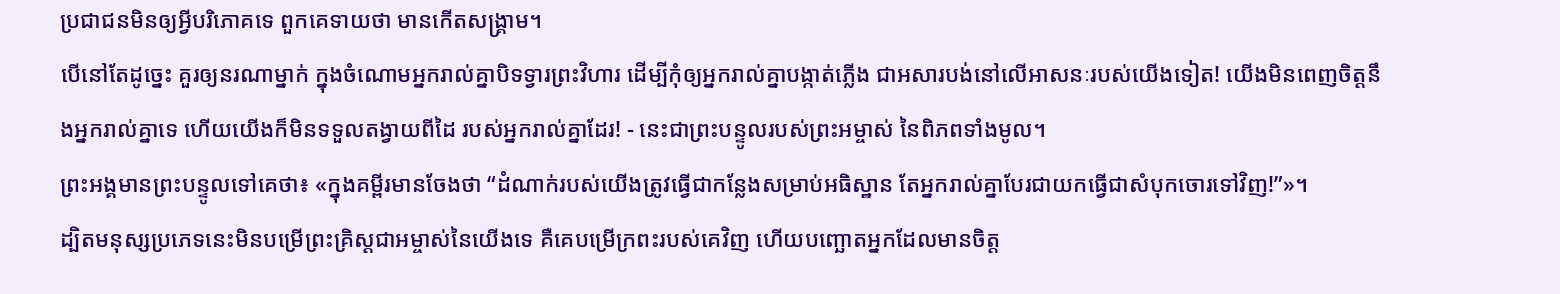ប្រជាជនមិនឲ្យអ្វីបរិភោគទេ ពួកគេទាយថា មានកើតសង្គ្រាម។
បើនៅតែដូច្នេះ គួរឲ្យនរណាម្នាក់ ក្នុងចំណោមអ្នករាល់គ្នាបិទទ្វារព្រះវិហារ ដើម្បីកុំឲ្យអ្នករាល់គ្នាបង្កាត់ភ្លើង ជាអសារបង់នៅលើអាសនៈរបស់យើងទៀត! យើងមិនពេញចិត្តនឹងអ្នករាល់គ្នាទេ ហើយយើងក៏មិនទទួលតង្វាយពីដៃ របស់អ្នករាល់គ្នាដែរ! - នេះជាព្រះបន្ទូលរបស់ព្រះអម្ចាស់ នៃពិភពទាំងមូល។
ព្រះអង្គមានព្រះបន្ទូលទៅគេថា៖ «ក្នុងគម្ពីរមានចែងថា “ដំណាក់របស់យើងត្រូវធ្វើជាកន្លែងសម្រាប់អធិស្ឋាន តែអ្នករាល់គ្នាបែរជាយកធ្វើជាសំបុកចោរទៅវិញ!”»។
ដ្បិតមនុស្សប្រភេទនេះមិនបម្រើព្រះគ្រិស្តជាអម្ចាស់នៃយើងទេ គឺគេបម្រើក្រពះរបស់គេវិញ ហើយបញ្ឆោតអ្នកដែលមានចិត្ត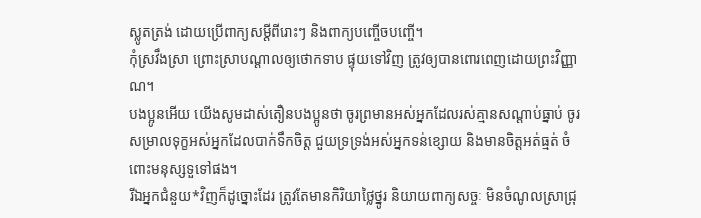ស្លូតត្រង់ ដោយប្រើពាក្យសម្ដីពីរោះៗ និងពាក្យបញ្ចើចបញ្ចើ។
កុំស្រវឹងស្រា ព្រោះស្រាបណ្ដាលឲ្យថោកទាប ផ្ទុយទៅវិញ ត្រូវឲ្យបានពោរពេញដោយព្រះវិញ្ញាណ។
បងប្អូនអើយ យើងសូមដាស់តឿនបងប្អូនថា ចូរព្រមានអស់អ្នកដែលរស់គ្មានសណ្ដាប់ធ្នាប់ ចូរសម្រាលទុក្ខអស់អ្នកដែលបាក់ទឹកចិត្ត ជួយទ្រទ្រង់អស់អ្នកទន់ខ្សោយ និងមានចិត្តអត់ធ្មត់ ចំពោះមនុស្សទួទៅផង។
រីឯអ្នកជំនួយ*វិញក៏ដូច្នោះដែរ ត្រូវតែមានកិរិយាថ្លៃថ្នូរ និយាយពាក្យសច្ចៈ មិនចំណូលស្រាជ្រុ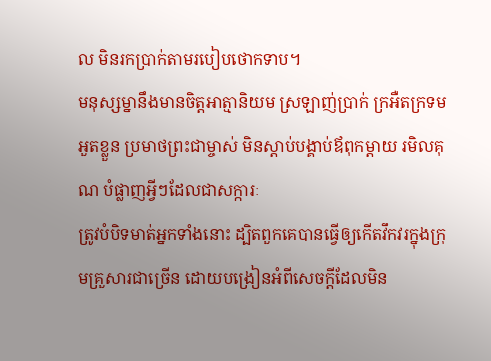ល មិនរកប្រាក់តាមរបៀបថោកទាប។
មនុស្សម្នានឹងមានចិត្តអាត្មានិយម ស្រឡាញ់ប្រាក់ ក្រអឺតក្រទម អួតខ្លួន ប្រមាថព្រះជាម្ចាស់ មិនស្ដាប់បង្គាប់ឪពុកម្ដាយ រមិលគុណ បំផ្លាញអ្វីៗដែលជាសក្ការៈ
ត្រូវបំបិទមាត់អ្នកទាំងនោះ ដ្បិតពួកគេបានធ្វើឲ្យកើតវឹកវរក្នុងក្រុមគ្រួសារជាច្រើន ដោយបង្រៀនអំពីសេចក្ដីដែលមិន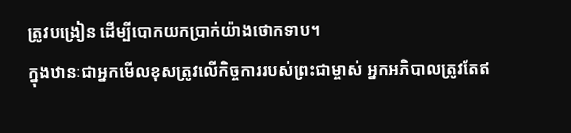ត្រូវបង្រៀន ដើម្បីបោកយកប្រាក់យ៉ាងថោកទាប។
ក្នុងឋានៈជាអ្នកមើលខុសត្រូវលើកិច្ចការរបស់ព្រះជាម្ចាស់ អ្នកអភិបាលត្រូវតែឥ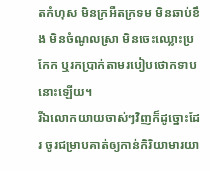តកំហុស មិនក្រអឺតក្រទម មិនឆាប់ខឹង មិនចំណូលស្រា មិនចេះឈ្លោះប្រកែក ឬរកប្រាក់តាមរបៀបថោកទាបនោះឡើយ។
រីឯលោកយាយចាស់ៗវិញក៏ដូច្នោះដែរ ចូរជម្រាបគាត់ឲ្យកាន់កិរិយាមារយា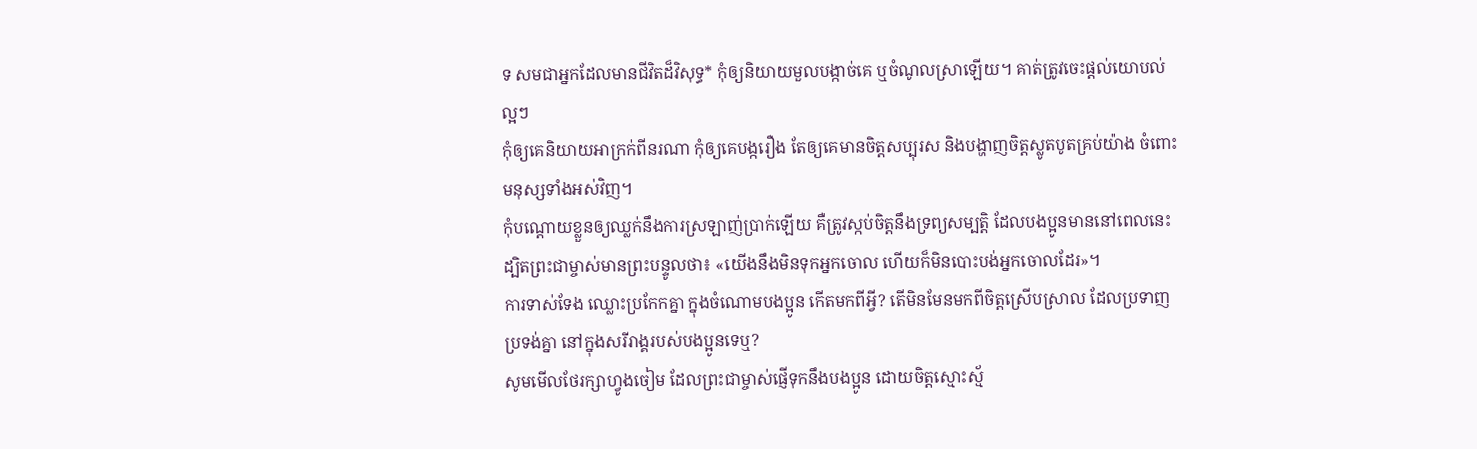ទ សមជាអ្នកដែលមានជីវិតដ៏វិសុទ្ធ* កុំឲ្យនិយាយមួលបង្កាច់គេ ឬចំណូលស្រាឡើយ។ គាត់ត្រូវចេះផ្ដល់យោបល់ល្អៗ
កុំឲ្យគេនិយាយអាក្រក់ពីនរណា កុំឲ្យគេបង្ករឿង តែឲ្យគេមានចិត្តសប្បុរស និងបង្ហាញចិត្តស្លូតបូតគ្រប់យ៉ាង ចំពោះមនុស្សទាំងអស់វិញ។
កុំបណ្ដោយខ្លួនឲ្យឈ្លក់នឹងការស្រឡាញ់ប្រាក់ឡើយ គឺត្រូវស្កប់ចិត្តនឹងទ្រព្យសម្បត្តិ ដែលបងប្អូនមាននៅពេលនេះ ដ្បិតព្រះជាម្ចាស់មានព្រះបន្ទូលថា៖ «យើងនឹងមិនទុកអ្នកចោល ហើយក៏មិនបោះបង់អ្នកចោលដែរ»។
ការទាស់ទែង ឈ្លោះប្រកែកគ្នា ក្នុងចំណោមបងប្អូន កើតមកពីអ្វី? តើមិនមែនមកពីចិត្តស្រើបស្រាល ដែលប្រទាញប្រទង់គ្នា នៅក្នុងសរីរាង្គរបស់បងប្អូនទេឬ?
សូមមើលថែរក្សាហ្វូងចៀម ដែលព្រះជាម្ចាស់ផ្ញើទុកនឹងបងប្អូន ដោយចិត្តស្មោះស្ម័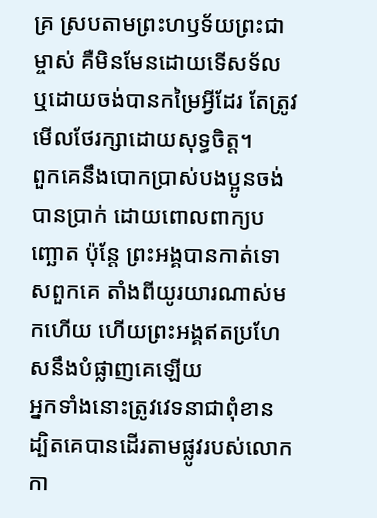គ្រ ស្របតាមព្រះហឫទ័យព្រះជាម្ចាស់ គឺមិនមែនដោយទើសទ័ល ឬដោយចង់បានកម្រៃអ្វីដែរ តែត្រូវមើលថែរក្សាដោយសុទ្ធចិត្ត។
ពួកគេនឹងបោកប្រាស់បងប្អូនចង់បានប្រាក់ ដោយពោលពាក្យបញ្ឆោត ប៉ុន្តែ ព្រះអង្គបានកាត់ទោសពួកគេ តាំងពីយូរយារណាស់មកហើយ ហើយព្រះអង្គឥតប្រហែសនឹងបំផ្លាញគេឡើយ
អ្នកទាំងនោះត្រូវវេទនាជាពុំខាន ដ្បិតគេបានដើរតាមផ្លូវរបស់លោកកា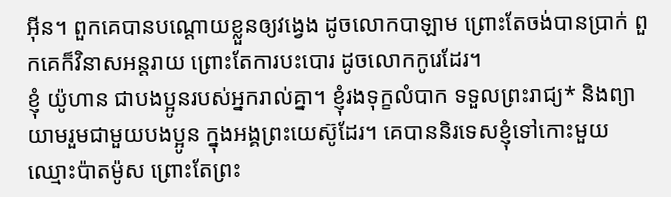អ៊ីន។ ពួកគេបានបណ្ដោយខ្លួនឲ្យវង្វេង ដូចលោកបាឡាម ព្រោះតែចង់បានប្រាក់ ពួកគេក៏វិនាសអន្តរាយ ព្រោះតែការបះបោរ ដូចលោកកូរេដែរ។
ខ្ញុំ យ៉ូហាន ជាបងប្អូនរបស់អ្នករាល់គ្នា។ ខ្ញុំរងទុក្ខលំបាក ទទួលព្រះរាជ្យ* និងព្យាយាមរួមជាមួយបងប្អូន ក្នុងអង្គព្រះយេស៊ូដែរ។ គេបាននិរទេសខ្ញុំទៅកោះមួយឈ្មោះប៉ាតម៉ូស ព្រោះតែព្រះ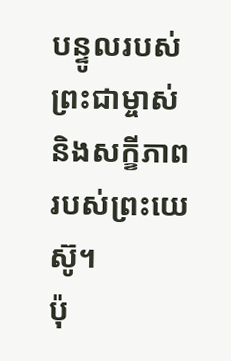បន្ទូលរបស់ព្រះជាម្ចាស់ និងសក្ខីភាពរបស់ព្រះយេស៊ូ។
ប៉ុ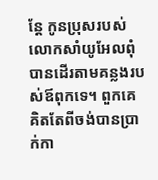ន្តែ កូនប្រុសរបស់លោកសាំយូអែលពុំបានដើរតាមគន្លងរបស់ឪពុកទេ។ ពួកគេគិតតែពីចង់បានប្រាក់កា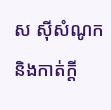ស ស៊ីសំណូក និងកាត់ក្ដី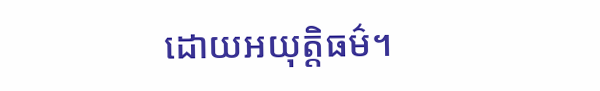ដោយអយុត្តិធម៌។